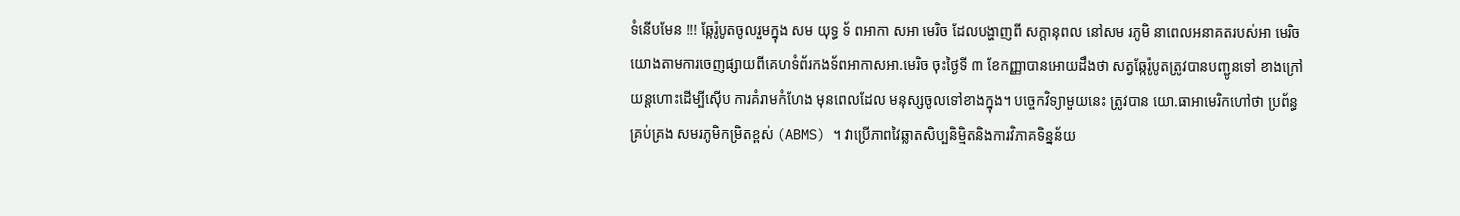ទំនើបមែន !!! ឆ្កែរ៉ូបូតចូលរួមក្នុង សម យុទ្ធ ទ័ ពអាកា សអា មេរិច ដែលបង្ហាញពី សក្តានុពល នៅសម រភូមិ នាពេលអនាគតរបស់អា មេរិច
យោងតាមការចេញផ្សាយពីគេហទំព័រកងទ័ពអាកាសអា.មេរិច ចុះថ្ងៃទី ៣ ខែកញ្ញាបានអោយដឹងថា សត្វឆ្កែរ៉ូបូតត្រូវបានបញ្ជូនទៅ ខាងក្រៅយន្ដហោះដើម្បីស៊ើប ការគំរាមកំហែង មុនពេលដែល មនុស្សចូលទៅខាងក្នុង។ បច្ចេកវិទ្យាមួយនេះ ត្រូវបាន យោ.ធាអាមេរិកហៅថា ប្រព័ន្ធគ្រប់គ្រង សមរភូមិកម្រិតខ្ពស់ (ABMS) ។ វាប្រើភាពវៃឆ្លាតសិប្បនិម្មិតនិងការវិភាគទិន្នន័យ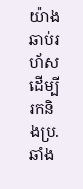យ៉ាងឆាប់រហ័ស ដើម្បីរកនិងប្រ.ឆាំង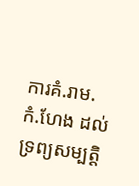ការគំ.រាម.កំ.ហែង ដល់ទ្រព្យសម្បត្តិ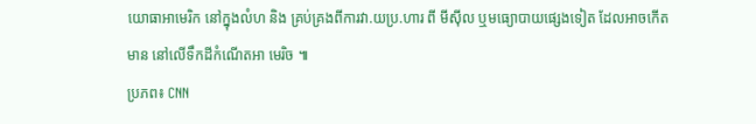យោធាអាមេរិក នៅក្នុងលំហ និង គ្រប់គ្រងពីការវា.យប្រ.ហារ ពី មីស៊ីល ឬមធ្យោបាយផ្សេងទៀត ដែលអាចកើតមាន នៅលើទឹកដីកំណើតអា មេរិច ៕
ប្រភព៖ CNN